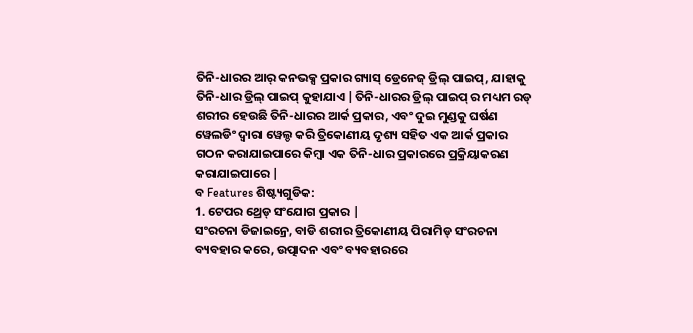ତିନି-ଧାରର ଆର୍ କନଭକ୍ସ ପ୍ରକାର ଗ୍ୟାସ୍ ଡ୍ରେନେଜ୍ ଡ୍ରିଲ୍ ପାଇପ୍, ଯାହାକୁ ତିନି-ଧାର ଡ୍ରିଲ୍ ପାଇପ୍ କୁହାଯାଏ |ତିନି-ଧାରର ଡ୍ରିଲ୍ ପାଇପ୍ ର ମଧ୍ୟମ ରଡ୍ ଶରୀର ହେଉଛି ତିନି-ଧାରର ଆର୍କ ପ୍ରକାର, ଏବଂ ଦୁଇ ମୁଣ୍ଡକୁ ଘର୍ଷଣ ୱେଲଡିଂ ଦ୍ୱାରା ୱେଲ୍ଡ କରି ତ୍ରିକୋଣୀୟ ଦୃଶ୍ୟ ସହିତ ଏକ ଆର୍କ ପ୍ରକାର ଗଠନ କରାଯାଇପାରେ କିମ୍ବା ଏକ ତିନି-ଧାର ପ୍ରକାରରେ ପ୍ରକ୍ରିୟାକରଣ କରାଯାଇପାରେ |
ବ Features ଶିଷ୍ଟ୍ୟଗୁଡିକ:
1. ଟେପର ଥ୍ରେଡ୍ ସଂଯୋଗ ପ୍ରକାର |
ସଂରଚନା ଡିଜାଇନ୍ରେ, ବାଡି ଶରୀର ତ୍ରିକୋଣୀୟ ପିରାମିଡ୍ ସଂରଚନା ବ୍ୟବହାର କରେ, ଉତ୍ପାଦନ ଏବଂ ବ୍ୟବହାରରେ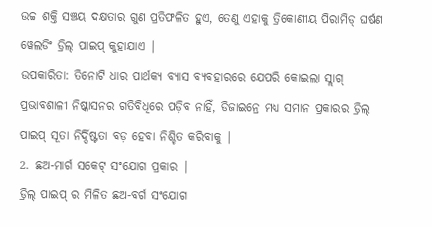ଉଚ୍ଚ ଶକ୍ତି ସଞ୍ଚୟ ଦକ୍ଷତାର ଗୁଣ ପ୍ରତିଫଳିତ ହୁଏ, ତେଣୁ ଏହାକୁ ତ୍ରିକୋଣୀୟ ପିରାମିଡ୍ ଘର୍ଷଣ ୱେଲଡିଂ ଡ୍ରିଲ୍ ପାଇପ୍ କୁହାଯାଏ |
ଉପକାରିତା: ତିନୋଟି ଧାର ପାର୍ଥକ୍ୟ ବ୍ୟାସ ବ୍ୟବହାରରେ ଯେପରି କୋଇଲା ସ୍ଲାଗ୍ ପ୍ରଭାବଶାଳୀ ନିଷ୍କାସନର ଗତିବିଧିରେ ପଡ଼ିବ ନାହିଁ, ଡିଜାଇନ୍ରେ ମଧ୍ୟ ସମାନ ପ୍ରକାରର ଡ୍ରିଲ୍ ପାଇପ୍ ସୂତା ନିର୍ଦ୍ଦିଷ୍ଟତା ବଡ଼ ହେବା ନିଶ୍ଚିତ କରିବାକୁ |
2. ଛଅ-ମାର୍ଗ ସକେଟ୍ ସଂଯୋଗ ପ୍ରକାର |
ଡ୍ରିଲ୍ ପାଇପ୍ ର ମିଳିତ ଛଅ-ବର୍ଗ ସଂଯୋଗ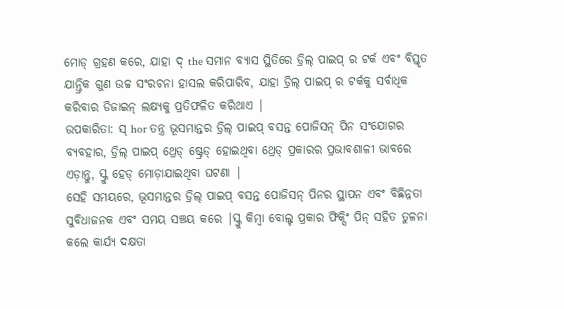ମୋଡ୍ ଗ୍ରହଣ କରେ, ଯାହା ଦ୍ the ସମାନ ବ୍ୟାସ ସ୍ଥିତିରେ ଡ୍ରିଲ୍ ପାଇପ୍ ର ଟର୍କ ଏବଂ ବିସ୍ତୃତ ଯାନ୍ତ୍ରିକ ଗୁଣ ଉଚ୍ଚ ସଂରଚନା ହାସଲ କରିପାରିବ, ଯାହା ଡ୍ରିଲ୍ ପାଇପ୍ ର ଟର୍କକୁ ସର୍ବାଧିକ କରିବାର ଡିଜାଇନ୍ ଲକ୍ଷ୍ୟକୁ ପ୍ରତିଫଳିତ କରିଥାଏ |
ଉପକାରିତା: ସ୍ hor ତନ୍ତ୍ର ଭୂସମାନ୍ତର ଡ୍ରିଲ୍ ପାଇପ୍ ବସନ୍ତ ପୋଜିସନ୍ ପିନ ସଂଯୋଗର ବ୍ୟବହାର, ଡ୍ରିଲ୍ ପାଇପ୍ ଥ୍ରେଡ୍ ଷ୍ଟ୍ରେଡ୍ ହୋଇଥିବା ଥ୍ରେଡ୍ ପ୍ରକାରର ପ୍ରଭାବଶାଳୀ ଭାବରେ ଏଡ଼ାନ୍ତୁ, ସ୍କ୍ରୁ ହେଡ୍ ମୋଡ଼ାଯାଇଥିବା ଘଟଣା |
ସେହି ସମୟରେ, ଭୂସମାନ୍ତର ଡ୍ରିଲ୍ ପାଇପ୍ ବସନ୍ତ ପୋଜିସନ୍ ପିନର ସ୍ଥାପନ ଏବଂ ବିଛିନ୍ନତା ସୁବିଧାଜନକ ଏବଂ ସମୟ ସଞ୍ଚୟ କରେ |ସ୍କ୍ରୁ କିମ୍ବା ବୋଲ୍ଟ ପ୍ରକାର ଫିକ୍ସିଂ ପିନ୍ ସହିତ ତୁଳନା କଲେ କାର୍ଯ୍ୟ ଦକ୍ଷତା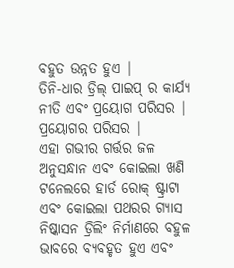ବହୁତ ଉନ୍ନତ ହୁଏ |
ତିନି-ଧାର ଡ୍ରିଲ୍ ପାଇପ୍ ର କାର୍ଯ୍ୟ ନୀତି ଏବଂ ପ୍ରୟୋଗ ପରିସର |
ପ୍ରୟୋଗର ପରିସର |
ଏହା ଗଭୀର ଗର୍ତ୍ତର ଜଳ ଅନୁସନ୍ଧାନ ଏବଂ କୋଇଲା ଖଣି ଟନେଲରେ ହାର୍ଡ ରୋକ୍ ଷ୍ଟ୍ରାଟା ଏବଂ କୋଇଲା ପଥରର ଗ୍ୟାସ ନିଷ୍କାସନ ଡ୍ରିଲିଂ ନିର୍ମାଣରେ ବହୁଳ ଭାବରେ ବ୍ୟବହୃତ ହୁଏ ଏବଂ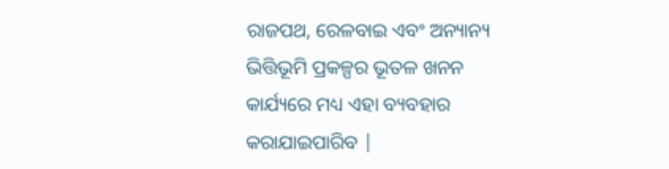ରାଜପଥ, ରେଳବାଇ ଏବଂ ଅନ୍ୟାନ୍ୟ ଭିତ୍ତିଭୂମି ପ୍ରକଳ୍ପର ଭୂତଳ ଖନନ କାର୍ଯ୍ୟରେ ମଧ୍ୟ ଏହା ବ୍ୟବହାର କରାଯାଇପାରିବ |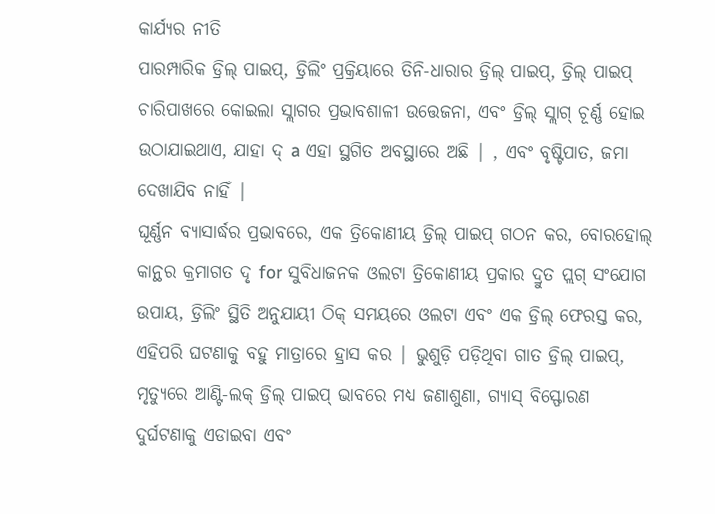କାର୍ଯ୍ୟର ନୀତି
ପାରମ୍ପାରିକ ଡ୍ରିଲ୍ ପାଇପ୍, ଡ୍ରିଲିଂ ପ୍ରକ୍ରିୟାରେ ତିନି-ଧାରାର ଡ୍ରିଲ୍ ପାଇପ୍, ଡ୍ରିଲ୍ ପାଇପ୍ ଚାରିପାଖରେ କୋଇଲା ସ୍ଲାଗର ପ୍ରଭାବଶାଳୀ ଉତ୍ତେଜନା, ଏବଂ ଡ୍ରିଲ୍ ସ୍ଲାଗ୍ ଚୂର୍ଣ୍ଣ ହୋଇ ଉଠାଯାଇଥାଏ, ଯାହା ଦ୍ a ଏହା ସ୍ଥଗିତ ଅବସ୍ଥାରେ ଅଛି | , ଏବଂ ବୃଷ୍ଟିପାତ, ଜମା ଦେଖାଯିବ ନାହିଁ |
ଘୂର୍ଣ୍ଣନ ବ୍ୟାସାର୍ଦ୍ଧର ପ୍ରଭାବରେ, ଏକ ତ୍ରିକୋଣୀୟ ଡ୍ରିଲ୍ ପାଇପ୍ ଗଠନ କର, ବୋରହୋଲ୍ କାନ୍ଥର କ୍ରମାଗତ ଦୃ for ସୁବିଧାଜନକ ଓଲଟା ତ୍ରିକୋଣୀୟ ପ୍ରକାର ଦ୍ରୁତ ପ୍ଲଗ୍ ସଂଯୋଗ ଉପାୟ, ଡ୍ରିଲିଂ ସ୍ଥିତି ଅନୁଯାୟୀ ଠିକ୍ ସମୟରେ ଓଲଟା ଏବଂ ଏକ ଡ୍ରିଲ୍ ଫେରସ୍ତ କର, ଏହିପରି ଘଟଣାକୁ ବହୁ ମାତ୍ରାରେ ହ୍ରାସ କର | ଭୁଶୁଡ଼ି ପଡ଼ିଥିବା ଗାତ ଡ୍ରିଲ୍ ପାଇପ୍, ମୃତ୍ୟୁରେ ଆଣ୍ଟି-ଲକ୍ ଡ୍ରିଲ୍ ପାଇପ୍ ଭାବରେ ମଧ୍ୟ ଜଣାଶୁଣା, ଗ୍ୟାସ୍ ବିସ୍ଫୋରଣ ଦୁର୍ଘଟଣାକୁ ଏଡାଇବା ଏବଂ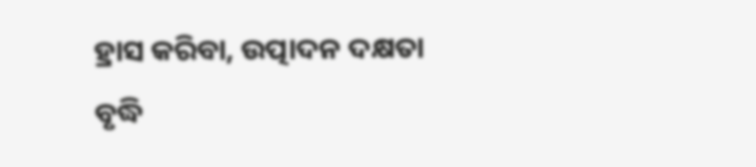ହ୍ରାସ କରିବା, ଉତ୍ପାଦନ ଦକ୍ଷତା ବୃଦ୍ଧି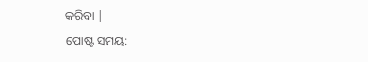କରିବା |
ପୋଷ୍ଟ ସମୟ: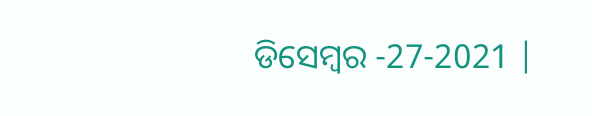ଡିସେମ୍ବର -27-2021 |